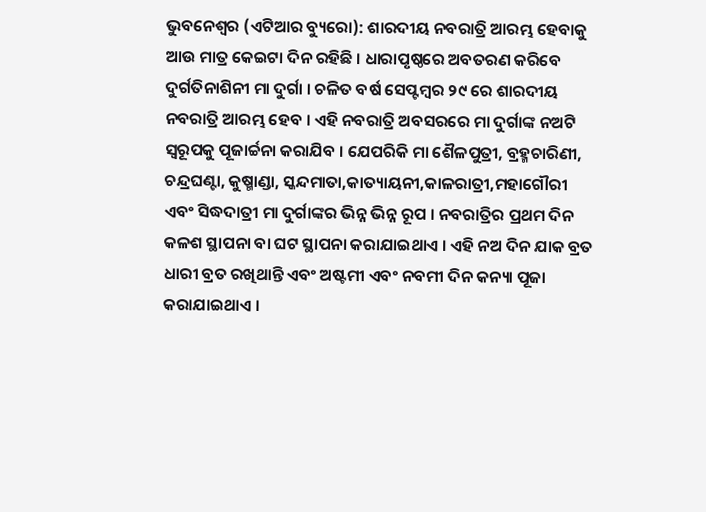ଭୁବନେଶ୍ୱର (ଏଟିଆର ବ୍ୟୁରୋ): ଶାରଦୀୟ ନବରାତ୍ରି ଆରମ୍ଭ ହେବାକୁ ଆଉ ମାତ୍ର କେଇଟା ଦିନ ରହିଛି । ଧାରାପୃଷ୍ଠରେ ଅବତରଣ କରିବେ ଦୁର୍ଗତିନାଶିନୀ ମା ଦୁର୍ଗା । ଚଳିତ ବର୍ଷ ସେପ୍ଟମ୍ବର ୨୯ ରେ ଶାରଦୀୟ ନବରାତ୍ରି ଆରମ୍ଭ ହେବ । ଏହି ନବରାତ୍ରି ଅବସରରେ ମା ଦୁର୍ଗାଙ୍କ ନଅଟି ସ୍ୱରୂପକୁ ପୂଜାର୍ଚ୍ଚନା କରାଯିବ । ଯେପରିକି ମା ଶୈଳପୁତ୍ରୀ, ବ୍ରହ୍ମଚାରିଣୀ, ଚନ୍ଦ୍ରଘଣ୍ଟା, କୁଷ୍ମାଣ୍ଡା, ସ୍କନ୍ଦମାତା,କାତ୍ୟାୟନୀ,କାଳରାତ୍ରୀ,ମହାଗୌରୀ ଏବଂ ସିଦ୍ଧଦାତ୍ରୀ ମା ଦୁର୍ଗାଙ୍କର ଭିନ୍ନ ଭିନ୍ନ ରୂପ । ନବରାତ୍ରିର ପ୍ରଥମ ଦିନ କଳଶ ସ୍ଥାପନା ବା ଘଟ ସ୍ଥାପନା କରାଯାଇଥାଏ । ଏହି ନଅ ଦିନ ଯାକ ବ୍ରତ ଧାରୀ ବ୍ରତ ରଖିଥାନ୍ତି ଏବଂ ଅଷ୍ଟମୀ ଏବଂ ନବମୀ ଦିନ କନ୍ୟା ପୂଜା କରାଯାଇଥାଏ ।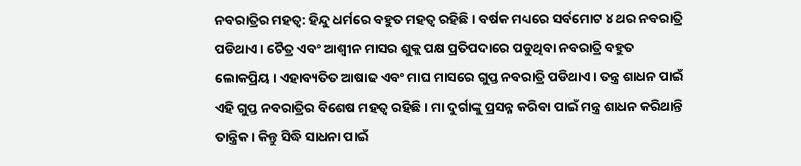ନବରାତ୍ରିର ମହତ୍ୱ: ହିନ୍ଦୁ ଧର୍ମରେ ବହୁତ ମହତ୍ୱ ରହିଛି । ବର୍ଷକ ମଧ୍ୟରେ ସର୍ବମୋଟ ୪ ଥର ନବରାତ୍ରି ପଡିଥାଏ । ଚୈତ୍ର ଏବଂ ଆଶ୍ୱୀନ ମାସର ଶୁକ୍ଲ ପକ୍ଷ ପ୍ରତିପଦାରେ ପଡୁଥିବା ନବରାତ୍ରି ବହୁତ ଲୋକପ୍ରିୟ । ଏହାବ୍ୟତିତ ଆଷାଢ ଏବଂ ମାଘ ମାସରେ ଗୁପ୍ତ ନବରାତ୍ରି ପଡିଥାଏ । ତନ୍ତ୍ର ଶାଧନ ପାଇଁ ଏହି ଗୁପ୍ତ ନବରାତ୍ରିର ବିଶେଷ ମହତ୍ୱ ରହିଛି । ମା ଦୁର୍ଗାଙ୍କୁ ପ୍ରସନ୍ନ କରିବା ପାଇଁ ମନ୍ତ୍ର ଶାଧନ କରିଥାନ୍ତି ତାନ୍ତ୍ରିକ । କିନ୍ତୁ ସିଦ୍ଧି ସାଧନା ପାଇଁ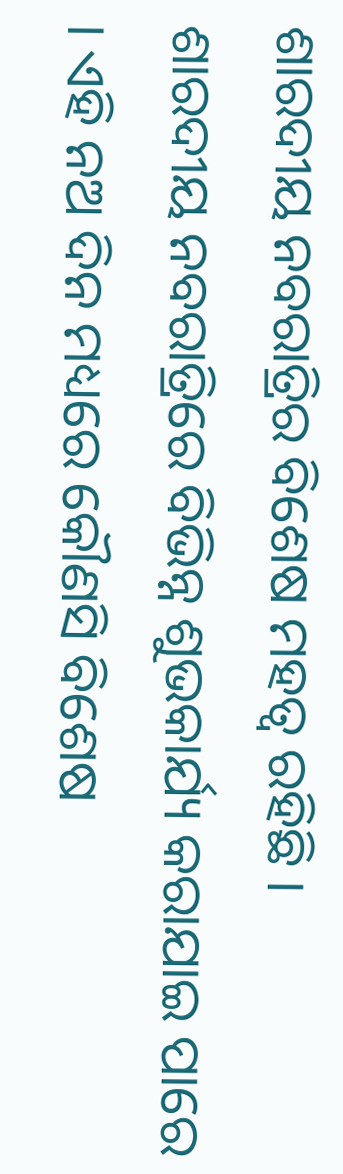ଶାରଦୀୟ ନବରାତ୍ରିର ବିଶେଷ ମହତ୍ୱ ରହିଛି ।
ଶାରଦୀୟ ନବରାତ୍ରିରେ ବିଭିନ୍ନ ଶୁଭକାର୍ଯ୍ୟ କରାଯାଇ ପାରେ । ଏହି ନଅ ଦିନ ମଧ୍ୟରେ କୌଣସି ବିଶେଷ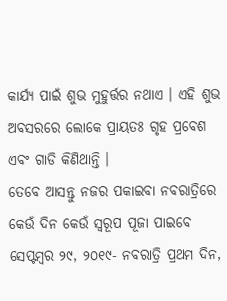କାର୍ଯ୍ୟ ପାଇଁ ଶୁଭ ମୁହୁର୍ତ୍ତର ନଥାଏ । ଏହି ଶୁଭ ଅବସରରେ ଲୋକେ ପ୍ରାୟତଃ ଗୃହ ପ୍ରବେଶ ଏବଂ ଗାଡି କିଣିଥାନ୍ତି ।
ତେବେ ଆସନ୍ତୁ ନଜର ପକାଇବା ନବରାତ୍ରିରେ କେଉଁ ଦିନ କେଉଁ ସ୍ୱରୂପ ପୂଜା ପାଇବେ
ସେପ୍ଟମ୍ବର ୨୯, ୨୦୧୯- ନବରାତ୍ରି ପ୍ରଥମ ଦିନ,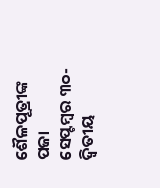ଶୈଳପୂତ୍ରୀଙ୍କ ପଜା
ସେପ୍ଟମ୍ବର ୩୦-ଦ୍ୱିତୀୟ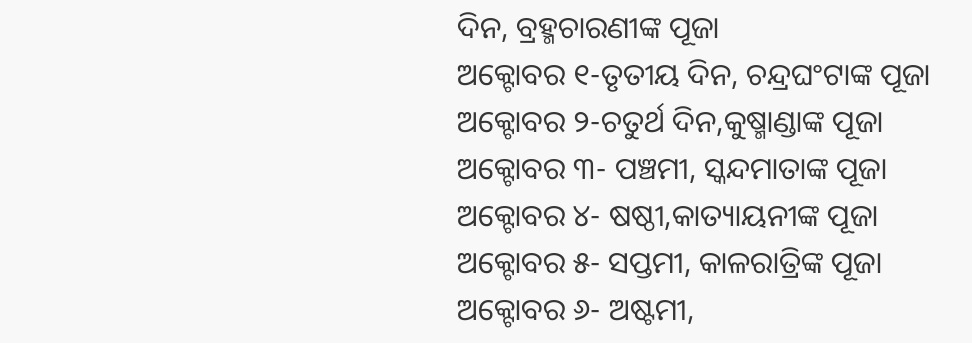ଦିନ, ବ୍ରହ୍ମଚାରଣୀଙ୍କ ପୂଜା
ଅକ୍ଟୋବର ୧-ତୃତୀୟ ଦିନ, ଚନ୍ଦ୍ରଘଂଟାଙ୍କ ପୂଜା
ଅକ୍ଟୋବର ୨-ଚତୁର୍ଥ ଦିନ,କୁଷ୍ମାଣ୍ଡାଙ୍କ ପୂଜା
ଅକ୍ଟୋବର ୩- ପଞ୍ଚମୀ, ସ୍କନ୍ଦମାତାଙ୍କ ପୂଜା
ଅକ୍ଟୋବର ୪- ଷଷ୍ଠୀ,କାତ୍ୟାୟନୀଙ୍କ ପୂଜା
ଅକ୍ଟୋବର ୫- ସପ୍ତମୀ, କାଳରାତ୍ରିଙ୍କ ପୂଜା
ଅକ୍ଟୋବର ୬- ଅଷ୍ଟମୀ,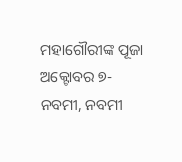ମହାଗୌରୀଙ୍କ ପୂଜା
ଅକ୍ଟୋବର ୭- ନବମୀ, ନବମୀ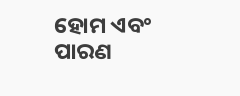ହୋମ ଏବଂ ପାରଣ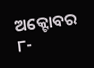ଅକ୍ଟୋବର ୮-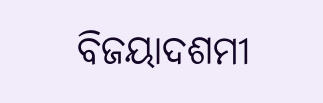ବିଜୟାଦଶମୀ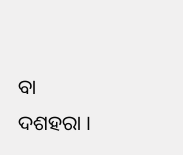ବା ଦଶହରା ।